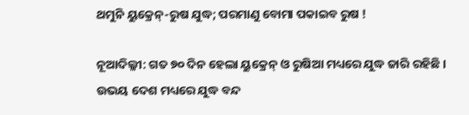ଥମୁନି ୟୁକ୍ରେନ୍‌-ରୁଷ ଯୁଦ୍ଧ; ପରମାଣୁ ବୋମା ପକାଇବ ରୁଷ !

ନୂଆଦିଲ୍ଳୀ: ଗତ ୭୦ ଦିନ ହେଲା ୟୁକ୍ରେନ୍‌ ଓ ରୁଷିଆ ମଧ୍ୟରେ ଯୁଦ୍ଧ ଜାରି ରହିଛି । ଉଭୟ ଦେଶ ମଧ୍ୟରେ ଯୁଦ୍ଧ ବନ୍ଦ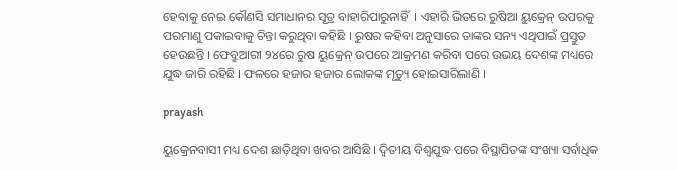ହେବାକୁ ନେଇ କୌଣସି ସମାଧାନର ସୂତ୍ର ବାହାରିପାରୁନାହିଁ  । ଏହାରି ଭିତରେ ରୁଷିଆ ୟୁକ୍ରେନ୍‌ ଉପରକୁ ପରମାଣୁ ପକାଇବାକୁ ଚିନ୍ତା କରୁଥିବା କହିଛି । ରୁଷର କହିବା ଅନୁସାରେ ତାଙ୍କର ସନ୍ୟ ଏଥିପାଇଁ ପ୍ରସ୍ତୁତ ହେଉଛନ୍ତି । ଫେବ୍ରୁଆରୀ ୨୪ରେ ରୁଷ ୟୁକ୍ରେନ୍‌ ଉପରେ ଆକ୍ରମଣ କରିବା ପରେ ଉଭୟ ଦେଶଙ୍କ ମଧ୍ୟରେ ଯୁଦ୍ଧ ଜାରି ରହିଛି । ଫଳରେ ହଜାର ହଜାର ଲୋକଙ୍କ ମୃତ୍ୟୁ ହୋଇସାରିଲାଣି ।

prayash

ୟୁକ୍ରେନବାସୀ ମଧ୍ୟ ଦେଶ ଛାଡ଼ିଥିବା ଖବର ଆସିଛି । ଦ୍ୱିତୀୟ ବିଶ୍ୱଯୁଦ୍ଧ ପରେ ବିସ୍ଥାପିତଙ୍କ ସଂଖ୍ୟା ସର୍ବାଧିକ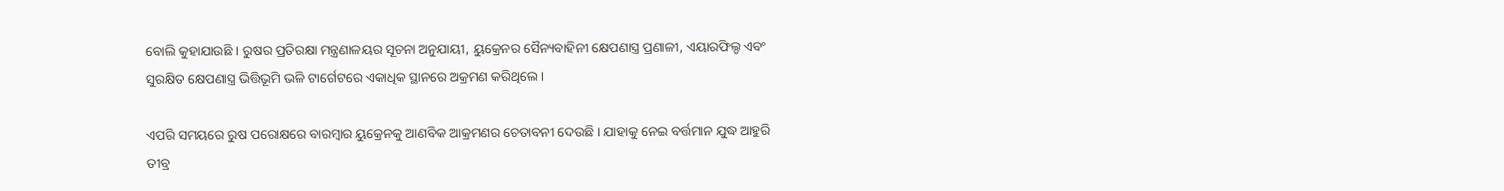ବୋଲି କୁହାଯାଉଛି । ରୁଷର ପ୍ରତିରକ୍ଷା ମନ୍ତ୍ରଣାଳୟର ସୂଚନା ଅନୁଯାୟୀ, ୟୁକ୍ରେନର ସୈନ୍ୟବାହିନୀ କ୍ଷେପଣାସ୍ତ୍ର ପ୍ରଣାଳୀ, ଏୟାରଫିଲ୍ଡ ଏବଂ ସୁରକ୍ଷିତ କ୍ଷେପଣାସ୍ତ୍ର ଭିତ୍ତିଭୂମି ଭଳି ଟାର୍ଗେଟରେ ଏକାଧିକ ସ୍ଥାନରେ ଅକ୍ରମଣ କରିଥିଲେ ।

ଏପରି ସମୟରେ ରୁଷ ପରୋକ୍ଷରେ ବାରମ୍ବାର ୟୁକ୍ରେନକୁ ଆଣବିକ ଆକ୍ରମଣର ଚେତାବନୀ ଦେଉଛି । ଯାହାକୁ ନେଇ ବର୍ତ୍ତମାନ ଯୁଦ୍ଧ ଆହୁରି ତୀବ୍ର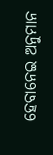ହେବାନେଇ ଅନୁମାନ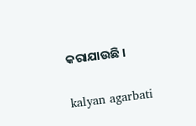କରାଯାଉଛି ।

kalyan agarbati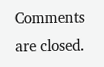Comments are closed.